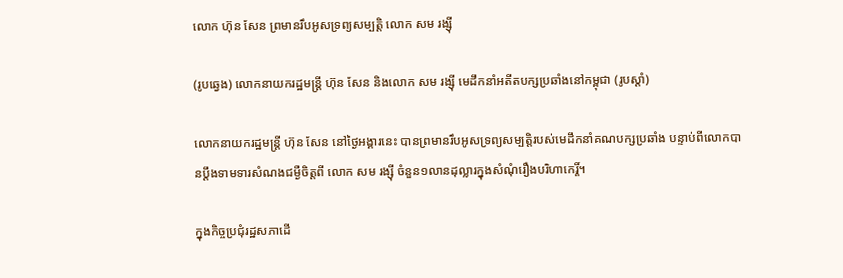លោក ហ៊ុន សែន ព្រមានរឹបអូសទ្រព្យសម្បត្តិ លោក សម រង្ស៊ី

(រូបឆ្វេង) លោកនាយករដ្ឋមន្រ្តី ហ៊ុន សែន និងលោក សម រង្ស៊ី មេដឹកនាំអតីតបក្សប្រឆាំងនៅកម្ពុជា (រូបស្តាំ)

លោកនាយករដ្ឋមន្រ្តី ហ៊ុន សែន នៅថ្ងៃអង្គារនេះ បានព្រមានរឹបអូសទ្រព្យសម្បត្តិរបស់មេដឹកនាំគណបក្សប្រឆាំង បន្ទាប់ពីលោកបានប្តឹងទាមទារសំណងជម្ងឺចិត្តពី លោក សម រង្ស៊ី ចំនួន១លានដុល្លារក្នុងសំណុំរឿងបរិហាកេរ្តិ៍។

ក្នុងកិច្ចប្រជុំរដ្ឋសភាដើ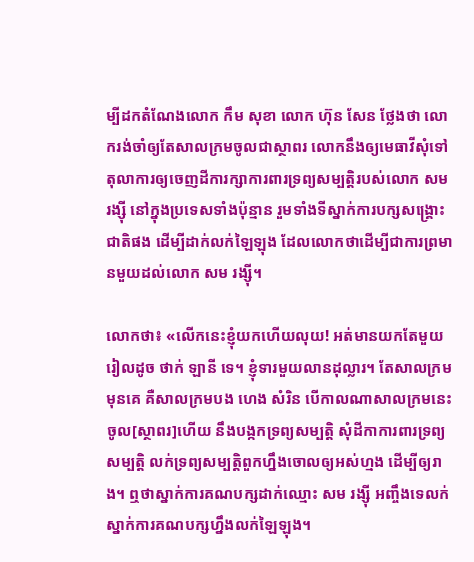ម្បីដកតំណែងលោក កឹម សុខា លោក ហ៊ុន សែន ថ្លែងថា លោករង់ចាំឲ្យតែសាលក្រមចូលជាស្ថាពរ លោកនឹងឲ្យមេធាវីសុំទៅតុលាការឲ្យចេញដីការក្សាការពារទ្រព្យសម្បត្តិរបស់លោក សម រង្ស៊ី នៅក្នុងប្រទេសទាំងប៉ុន្មាន រួមទាំងទីស្នាក់ការបក្សសង្គ្រោះជាតិផង ដើម្បីដាក់លក់ឡៃឡុង ដែលលោកថាដើម្បីជាការព្រមានមួយដល់លោក សម រង្ស៊ី។

លោកថា៖ «លើកនេះខ្ញុំយកហើយលុយ! អត់មានយកតែមួយរៀលដូច ថាក់ ឡានី ទេ។ ខ្ញុំទារមួយលានដុល្លារ។ តែសាលក្រមមុនគេ គឺសាលក្រមបង ហេង សំរិន បើកាលណាសាលក្រមនេះចូល[ស្ថាពរ]ហើយ នឹងបង្កកទ្រព្យសម្បត្តិ សុំដីកាការពារទ្រព្យសម្បត្តិ លក់ទ្រព្យសម្បត្តិពួកហ្នឹងចោលឲ្យអស់ហ្មង ដើម្បីឲ្យរាង។ ឮថាស្នាក់ការគណបក្សដាក់ឈ្មោះ សម រង្ស៊ី អញ្ចឹងទេលក់ស្នាក់ការគណបក្សហ្នឹងលក់ឡៃឡុង។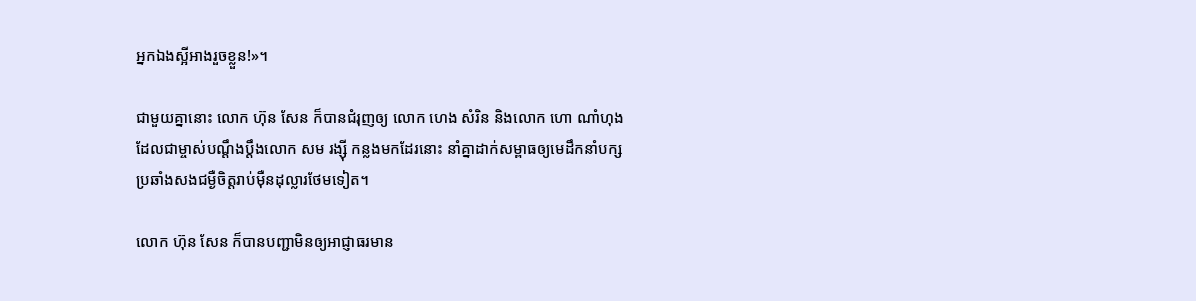អ្នកឯងស្អីអាងរួចខ្លួន!»។

ជាមួយគ្នានោះ លោក ហ៊ុន សែន ក៏បានជំរុញឲ្យ លោក ហេង សំរិន និងលោក ហោ ណាំហុង ដែលជាម្ចាស់បណ្តឹងប្តឹងលោក សម រង្ស៊ី កន្លងមកដែរនោះ នាំគ្នាដាក់សម្ពាធឲ្យមេដឹកនាំបក្សប្រឆាំងសងជម្ងឺចិត្តរាប់ម៉ឺនដុល្លារថែមទៀត។

លោក ហ៊ុន សែន ក៏បានបញ្ជាមិនឲ្យអាជ្ញាធរមាន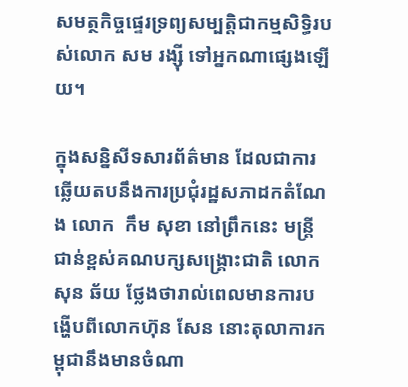សមត្ថកិច្ចផ្ទេរទ្រព្យសម្បត្តិជាកម្មសិទ្ធិរបស់លោក សម រង្ស៊ី ទៅអ្នកណាផ្សេងឡើយ។

ក្នុងសន្និសីទសារព័ត៌មាន ដែលជាការឆ្លើយតបនឹងការប្រជុំរដ្ឋសភាដកតំណែង លោក  កឹម សុខា នៅព្រឹកនេះ មន្ត្រីជាន់ខ្ពស់គណបក្សសង្រ្គោះជាតិ លោក សុន ឆ័យ ថ្លែងថារាល់ពេលមានការបង្ហើបពីលោកហ៊ុន សែន នោះតុលាការកម្ពុជានឹងមានចំណា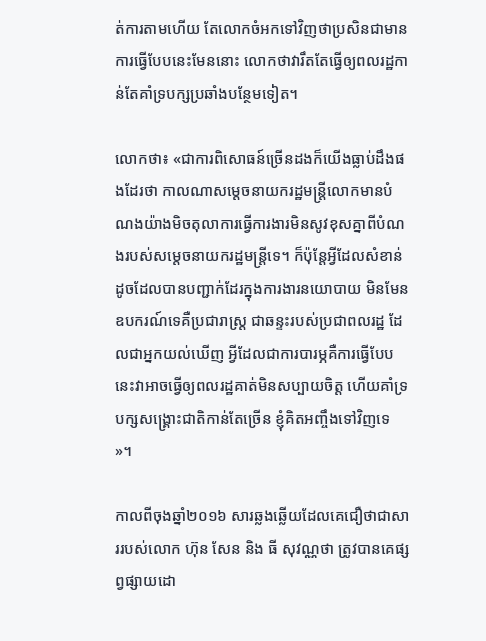ត់ការតាមហើយ តែលោកចំអកទៅវិញថាប្រសិនជាមានការធ្វើបែបនេះមែននោះ លោកថាវារឹតតែធ្វើឲ្យពលរដ្ឋកាន់តែគាំទ្របក្សប្រឆាំងបន្ថែមទៀត។

លោកថា៖ «ជាការពិសោធន៍ច្រើនដងក៏យើងធ្លាប់ដឹងផងដែរថា កាលណាសម្តេចនាយករដ្ឋមន្ត្រីលោកមានបំណងយ៉ាងមិចតុលាការធ្វើការងារមិនសូវខុសគ្នាពីបំណងរបស់សម្តេចនាយករដ្ឋមន្ត្រីទេ។ ក៏ប៉ុន្តែអ្វីដែលសំខាន់ដូចដែលបានបញ្ជាក់ដែរក្នុងការងារនយោបាយ មិនមែនឧបករណ៍ទេគឺប្រជារាស្ត្រ ជាឆន្ទះរបស់ប្រជាពលរដ្ឋ ដែលជាអ្នកយល់ឃើញ អ្វីដែលជាការបារម្ភគឺការធ្វើបែបនេះវាអាចធ្វើឲ្យពលរដ្ឋគាត់មិនសប្បាយចិត្ត ហើយគាំទ្របក្សសង្គ្រោះជាតិកាន់តែច្រើន ខ្ញុំគិតអញ្ចឹងទៅវិញទេ »។

កាលពីចុងឆ្នាំ២០១៦ សារឆ្លងឆ្លើយដែលគេជឿថាជាសាររបស់លោក ហ៊ុន សែន និង ធី សុវណ្ណថា ត្រូវបានគេផ្សព្វផ្សាយដោ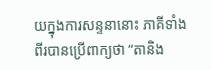យក្នុងការសន្ទនានោះ ភាគីទាំងពីរបានប្រើពាក្យថា “តានិង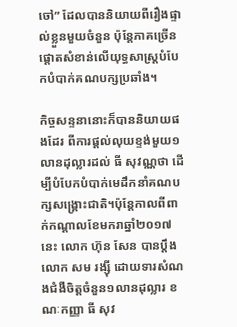ចៅ” ដែលបាននិយាយពីរឿងផ្ទាល់ខ្លួនមួយចំនួន ប៉ុន្តែភាគច្រើនផ្តោតសំខាន់លើយុទ្ធសាស្ត្របំបែកបំបាក់គណបក្សប្រឆាំង។

កិច្ចសន្ទនានោះក៏បាននិយាយផងដែរ ពីការផ្តល់លុយខ្ទង់មួយ១លានដុល្លារដល់ ធី សុវណ្ណថា ដើម្បីបំបែកបំបាក់មេដឹកនាំគណបក្សសង្រ្គោះជាតិ។ប៉ុន្តែកាលពីពាក់កណ្តាលខែមករាឆ្នាំ២០១៧នេះ លោក ហ៊ុន សែន បានប្តឹងលោក សម រង្ស៊ី ដោយទារសំណងជំងឺចិត្តចំនួន១លានដុល្លារ ខណៈកញ្ញា ធី សុវ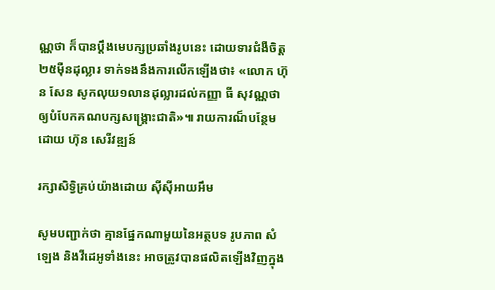ណ្ណថា ក៏បានប្តឹងមេបក្សប្រឆាំងរូបនេះ ដោយទារជំងឺចិត្ត២៥ម៉ឺនដុល្លារ ទាក់ទងនឹងការលើកឡើងថា៖ «លោក ហ៊ុន សែន សូកលុយ១លានដុល្លារដល់កញ្ញា ធី សុវណ្ណថា ឲ្យបំបែកគណបក្សសង្រ្គោះជាតិ»៕ រាយការណ៏បន្ថែម ដោយ ហ៊ុន សេរីវឌ្ឍន៍

រក្សាសិទ្វិគ្រប់យ៉ាងដោយ ស៊ីស៊ីអាយអឹម

សូមបញ្ជាក់ថា គ្មានផ្នែកណាមួយនៃអត្ថបទ រូបភាព សំឡេង និងវីដេអូទាំងនេះ អាចត្រូវបានផលិតឡើងវិញក្នុង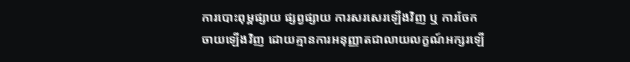ការបោះពុម្ពផ្សាយ ផ្សព្វផ្សាយ ការសរសេរឡើងវិញ ឬ ការចែកចាយឡើងវិញ ដោយគ្មានការអនុញ្ញាតជាលាយលក្ខណ៍អក្សរឡើ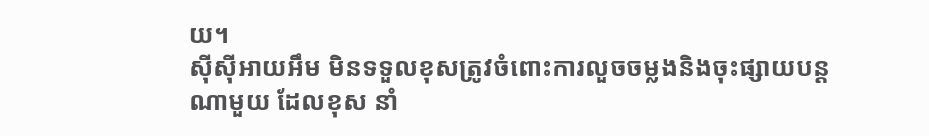យ។
ស៊ីស៊ីអាយអឹម មិនទទួលខុសត្រូវចំពោះការលួចចម្លងនិងចុះផ្សាយបន្តណាមួយ ដែលខុស នាំ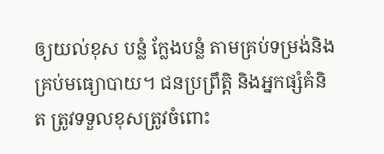ឲ្យយល់ខុស បន្លំ ក្លែងបន្លំ តាមគ្រប់ទម្រង់និងគ្រប់មធ្យោបាយ។ ជនប្រព្រឹត្តិ និងអ្នកផ្សំគំនិត ត្រូវទទួលខុសត្រូវចំពោះ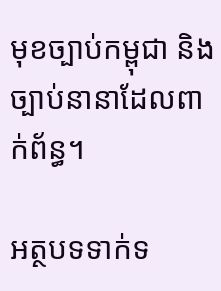មុខច្បាប់កម្ពុជា និងច្បាប់នានាដែលពាក់ព័ន្ធ។

អត្ថបទទាក់ទ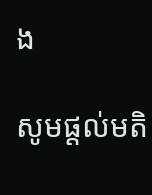ង

សូមផ្ដល់មតិ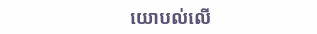យោបល់លើ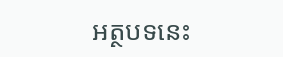អត្ថបទនេះ